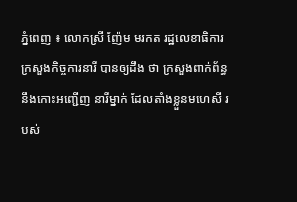ភ្នំពេញ ៖ លោកស្រី ញ៉ែម មរកត រដ្ឋលេខាធិការ ក្រសួងកិច្ចការនារី បានឲ្យដឹង ថា ក្រសួងពាក់ព័ន្ធ នឹងកោះអញ្ជើញ នារីម្នាក់ ដែលតាំងខ្លួនមហេសី របស់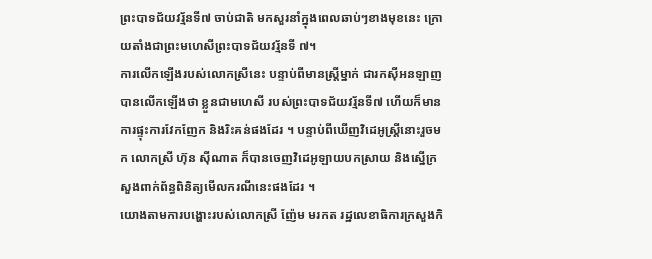ព្រះបាទជ័យវរ្ម័នទី៧ ចាប់ជាតិ មកសួរនាំក្នុងពេលឆាប់ៗខាងមុខនេះ ក្រោយតាំងជាព្រះមហេសីព្រះបាទជ័យវរ្ម័នទី ៧។
ការលើកឡើងរបស់លោកស្រីនេះ បន្ទាប់ពីមានស្រ្តីម្នាក់ ជារកស៊ីអនឡាញបានលើកឡើងថា ខ្លួនជាមហេសី របស់ព្រះបាទជ័យវរ្ម័នទី៧ ហើយក៏មានការផ្ទុះការវែកញែក និងរិះគន់ផងដែរ ។ បន្ទាប់ពីឃើញវិដេអូស្រ្តីនោះរួចមក លោកស្រី ហ៊ុន ស៊ីណាត ក៏បានចេញវិដេអូឡាយបកស្រាយ និងស្នើក្រសួងពាក់ព័ន្ធពិនិត្យមើលករណីនេះផងដែរ ។
យោងតាមការបង្ហោះរបស់លោកស្រី ញ៉ែម មរកត រដ្ឋលេខាធិការក្រសួងកិ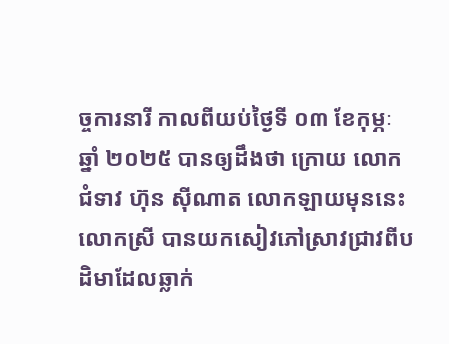ច្ចការនារី កាលពីយប់ថ្ងៃទី ០៣ ខែកុម្ភៈ ឆ្នាំ ២០២៥ បានឲ្យដឹងថា ក្រោយ លោកជំទាវ ហ៊ុន ស៊ីណាត លោកឡាយមុននេះ លោកស្រី បានយកសៀវភៅស្រាវជ្រាវពីបដិមាដែលឆ្លាក់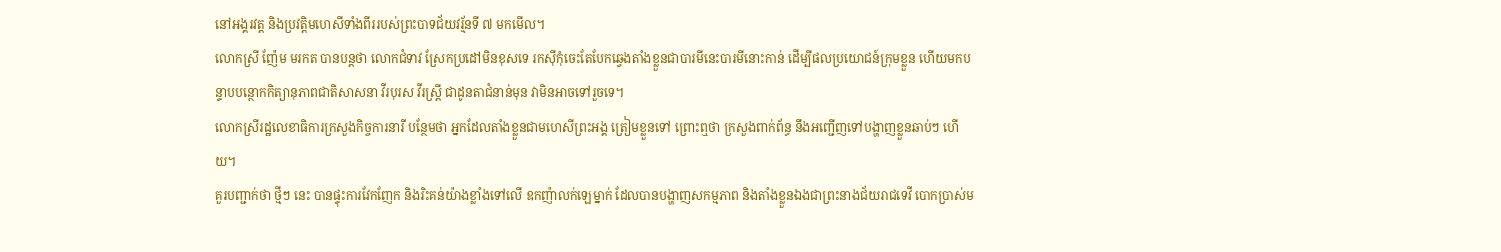នៅអង្គរវត្ត និងប្រវត្តិមហេសីទាំងពីររបស់ព្រះបាទជ័យវរ្ម័នទី ៧ មកមើល។
លោកស្រី ញ៉ែម មរកត បានបន្តថា លោកជំទាវ ស្រែកប្រដៅមិនខុសទេ រកស៊ីកុំចេះតែបែកឆ្វេងតាំងខ្លួនជាបារមីនេះបារមីនោះកាន់ ដើម្បីផលប្រយោជន៍ក្រុមខ្លួន ហើយមកបន្ទាបបន្ថោកកិត្យានុភាពជាតិសាសនា វីរបុរស វីរស្ត្រី ជាដូនតាជំនាន់មុន វាមិនអាចទៅរួចទេ។
លោកស្រីរដ្ឋលេខាធិការក្រសួងកិច្ចការនារី បន្ថែមថា អ្នកដែលតាំងខ្លួនជាមហេសីព្រះអង្គ ត្រៀមខ្លួនទៅ ព្រោះឮថា ក្រសួងពាក់ព័ន្ធ នឹងអញ្ជើញទៅបង្ហាញខ្លួនឆាប់ៗ ហើយ។
គួរបញ្ជាក់ថា ថ្មីៗ នេះ បានផ្ទុះការវែកញែក និងរិះគន់យ៉ាងខ្លាំងទៅលើ ឧកញ៉ាលក់ឡេម្នាក់ ដែលបានបង្ហាញសកម្មភាព និងតាំងខ្លួនឯងជាព្រះនាងជ័យរាជទេវី បោកប្រាស់ម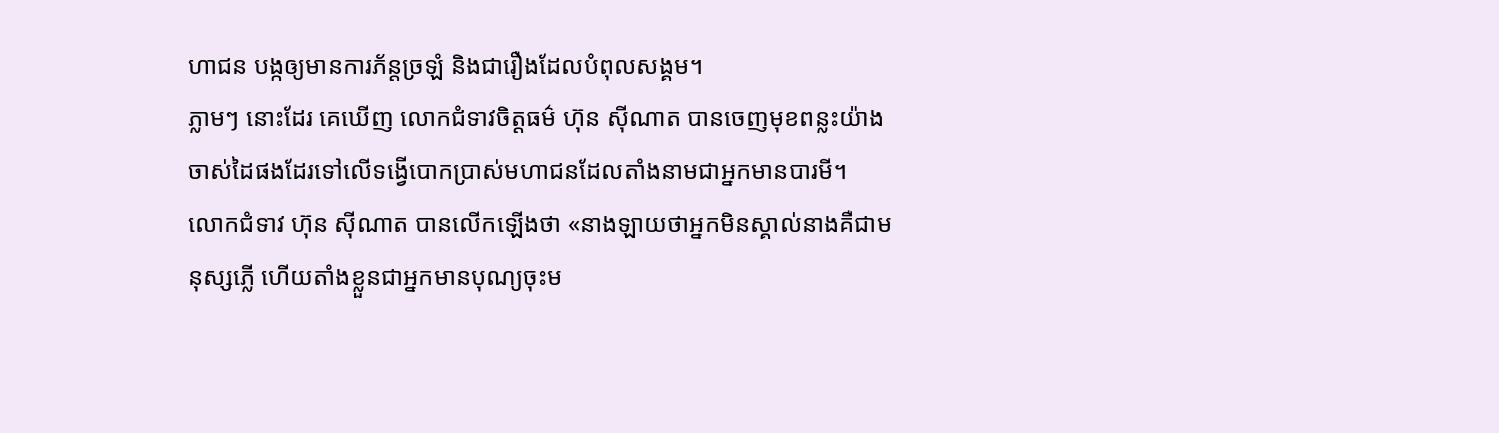ហាជន បង្កឲ្យមានការភ័ន្តច្រឡំ និងជារឿងដែលបំពុលសង្គម។
ភ្លាមៗ នោះដែរ គេឃើញ លោកជំទាវចិត្តធម៌ ហ៊ុន ស៊ីណាត បានចេញមុខពន្លះយ៉ាងចាស់ដៃផងដែរទៅលើទង្វើបោកប្រាស់មហាជនដែលតាំងនាមជាអ្នកមានបារមី។
លោកជំទាវ ហ៊ុន ស៊ីណាត បានលើកឡើងថា «នាងឡាយថាអ្នកមិនស្គាល់នាងគឺជាមនុស្សភ្លើ ហើយតាំងខ្លួនជាអ្នកមានបុណ្យចុះម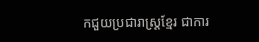កជួយប្រជារាស្ត្រខ្មែរ ជាការ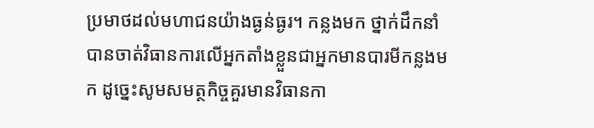ប្រមាថដល់មហាជនយ៉ាងធ្ងន់ធ្ងរ។ កន្លងមក ថ្នាក់ដឹកនាំបានចាត់វិធានការលើអ្នកតាំងខ្លួនជាអ្នកមានបារមីកន្លងមក ដូច្នេះសូមសមត្ថកិច្ចគួរមានវិធានកា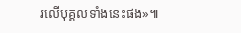រលើបុគ្គលទាំងនេះផង»៕